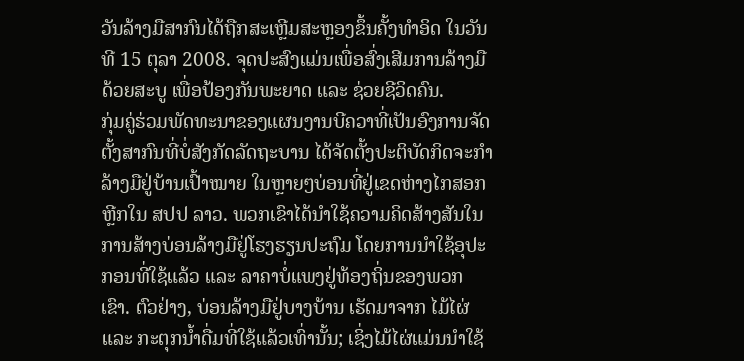ວັນລ້າງມືສາກົນໄດ້ຖືກສະເຫຼີມສະຫຼອງຂຶ້ນຄັ້ງທຳອິດ ໃນວັນທີ 15 ຕຸລາ 2008. ຈຸດປະສົງແມ່ນເພື່ອສົ່ງເສີມການລ້າງມືດ້ວຍສະບູ ເພື່ອປ້ອງກັນພະຍາດ ແລະ ຊ່ວຍຊີວິດຄົນ.
ກຸ່ມຄູ່ຮ່ວມພັດທະນາຂອງແຜນງານບີຄວາທີ່ເປັນອົງການຈັດຕັ້ງສາກົນທີ່ບໍ່ສັງກັດລັດຖະບານ ໄດ້ຈັດຕັ້ງປະຕິບັດກິດຈະກຳລ້າງມືຢູ່ບ້ານເປົ້າໝາຍ ໃນຫຼາຍໆບ່ອນທີ່ຢູ່ເຂດຫ່າງໄກສອກຫຼີກໃນ ສປປ ລາວ. ພວກເຂົາໄດ້ນໍາໃຊ້ຄວາມຄິດສ້າງສັນໃນການສ້າງບ່ອນລ້າງມືຢູ່ໂຮງຮຽນປະຖົມ ໂດຍການນຳໃຊ້ອຸປະກອນທີ່ໃຊ້ແລ້ວ ແລະ ລາຄາບໍ່ແພງຢູ່ທ້ອງຖິ່ນຂອງພວກເຂົາ. ຕົວຢ່າງ, ບ່ອນລ້າງມືຢູ່ບາງບ້ານ ເຮັດມາຈາກ ໄມ້ໄຜ່ ແລະ ກະຕຸກນ້ຳດື່ມທີ່ໃຊ້ແລ້ວເທົ່ານັ້ນ; ເຊິ່ງໄມ້ໄຜ່ແມ່ນນຳໃຊ້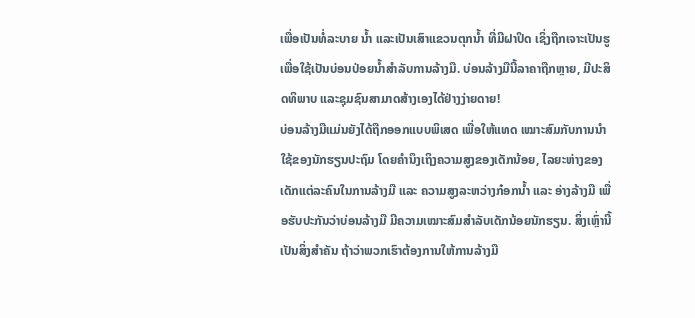ເພື່ອເປັນທໍ່ລະບາຍ ນໍ້າ ແລະເປັນເສົາແຂວນຕຸກນ້ຳ ທີ່ມີຝາປິດ ເຊິ່ງຖືກເຈາະເປັນຮູ ເພື່ອໃຊ້ເປັນບ່ອນປ່ອຍນ້ຳສຳລັບການລ້າງມື. ບ່ອນລ້າງມືນີ້ລາຄາຖືກຫຼາຍ, ມີປະສິດທິພາບ ແລະຊຸມຊົນສາມາດສ້າງເອງໄດ້ຢ່າງງ່າຍດາຍ!
ບ່ອນລ້າງມືແມ່ນຍັງໄດ້ຖືກອອກແບບພິເສດ ເພື່ອໃຫ້ແທດ ເໝາະສົມກັບການນຳໃຊ້ຂອງນັກຮຽນປະຖົມ ໂດຍຄຳນຶງເຖິງຄວາມສູງຂອງເດັກນ້ອຍ, ໄລຍະຫ່າງຂອງເດັກແຕ່ລະຄົນໃນການລ້າງມື ແລະ ຄວາມສູງລະຫວ່າງກ໋ອກນ້ຳ ແລະ ອ່າງລ້າງມື ເພື່ອຮັບປະກັນວ່າບ່ອນລ້າງມື ມີຄວາມເໝາະສົມສຳລັບເດັກນ້ອຍນັກຮຽນ. ສິ່ງເຫຼົ່ານີ້ເປັນສິ່ງສຳຄັນ ຖ້າວ່າພວກເຮົາຕ້ອງການໃຫ້ການລ້າງມື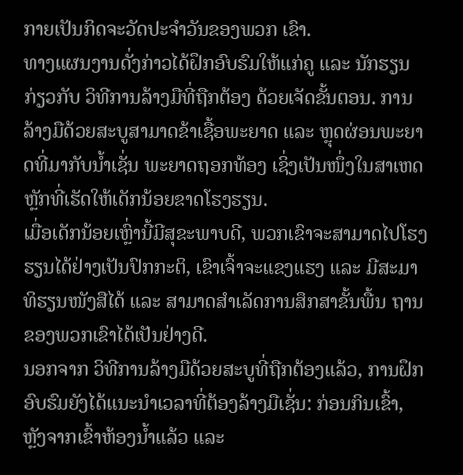ກາຍເປັນກິດຈະວັດປະຈຳວັນຂອງພວກ ເຂົາ.
ທາງແຜນງານດັ່ງກ່າວໄດ້ຝຶກອົບຮົມໃຫ້ແກ່ຄູ ແລະ ນັກຮຽນ ກ່ຽວກັບ ວິທີການລ້າງມືທີ່ຖືກຕ້ອງ ດ້ວຍເຈັດຂັ້ນຕອນ. ການລ້າງມືດ້ວຍສະບູສາມາດຂ້າເຊື້ອພະຍາດ ແລະ ຫຼຸດຜ່ອນພະຍາດທີ່ມາກັບນ້ຳເຊັ່ນ ພະຍາດຖອກທ້ອງ ເຊິ່ງເປັນໜຶ່ງໃນສາເຫດຫຼັກທີ່ເຮັດໃຫ້ເດັກນ້ອຍຂາດໂຮງຮຽນ.
ເມື່ອເດັກນ້ອຍເຫຼົ່ານີ້ມີສຸຂະພາບດີ, ພວກເຂົາຈະສາມາດໄປໂຮງຮຽນໄດ້ຢ່າງເປັນປົກກະຕິ, ເຂົາເຈົ້າຈະແຂງແຮງ ແລະ ມີສະມາທິຮຽນໜັງສືໄດ້ ແລະ ສາມາດສຳເລັດການສຶກສາຂັ້ນພື້ນ ຖານຂອງພວກເຂົາໄດ້ເປັນຢ່າງດີ.
ນອກຈາກ ວິທີການລ້າງມືດ້ວຍສະບູທີ່ຖືກຕ້ອງແລ້ວ, ການຝຶກອົບຮົມຍັງໄດ້ແນະນຳເວລາທີ່ຕ້ອງລ້າງມືເຊັ່ນ: ກ່ອນກິນເຂົ້າ, ຫຼັງຈາກເຂົ້າຫ້ອງນ້ຳແລ້ວ ແລະ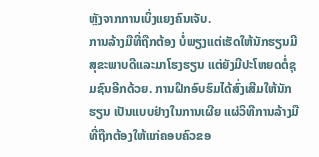ຫຼັງຈາກການເບິ່ງແຍງຄົນເຈັບ.
ການລ້າງມືທີ່ຖືກຕ້ອງ ບໍ່ພຽງແຕ່ເຮັດໃຫ້ນັກຮຽນມີສຸຂະພາບດີແລະມາໂຮງຮຽນ ແຕ່ຍັງມີປະໂຫຍດຕໍ່ຊຸມຊົນອີກດ້ວຍ. ການຝຶກອົບຮົມໄດ້ສົ່ງເສີມໃຫ້ນັກຮຽນ ເປັນແບບຢ່າງໃນການເຜີຍ ແຜ່ວິທີການລ້າງມືທີ່ຖືກຕ້ອງໃຫ້ແກ່ຄອບຄົວຂອ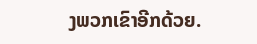ງພວກເຂົາອີກດ້ວຍ.